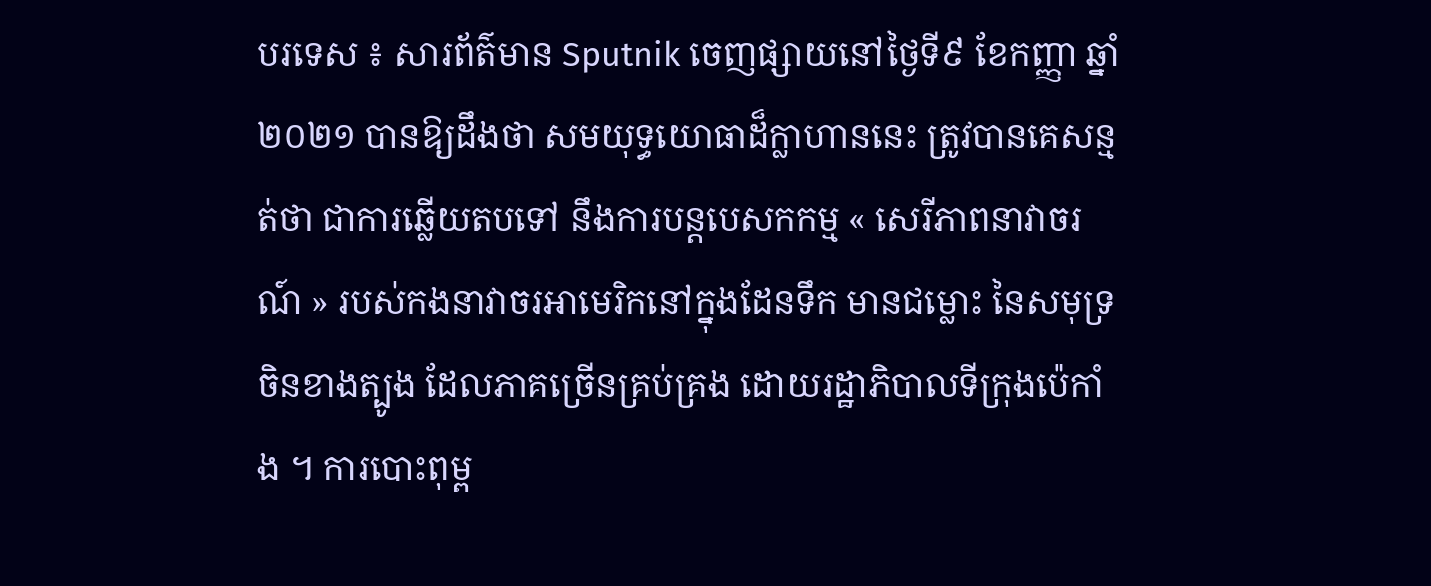បរទេស ៖ សារព័ត៌មាន Sputnik ចេញផ្សាយនៅថ្ងៃទី៩ ខែកញ្ញា ឆ្នាំ២០២១ បានឱ្យដឹងថា សមយុទ្ធយោធាដ៏ក្លាហាននេះ ត្រូវបានគេសន្មត់ថា ជាការឆ្លើយតបទៅ នឹងការបន្តបេសកកម្ម « សេរីភាពនាវាចរណ៍ » របស់កងនាវាចរអាមេរិកនៅក្នុងដែនទឹក មានជម្លោះ នៃសមុទ្រចិនខាងត្បូង ដែលភាគច្រើនគ្រប់គ្រង ដោយរដ្ឋាភិបាលទីក្រុងប៉េកាំង ។ ការបោះពុម្ព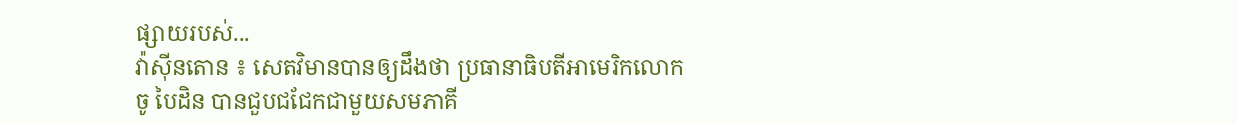ផ្សាយរបស់...
វ៉ាស៊ីនតោន ៖ សេតវិមានបានឲ្យដឹងថា ប្រធានាធិបតីអាមេរិកលោក ចូ បៃដិន បានជួបជជែកជាមួយសមភាគី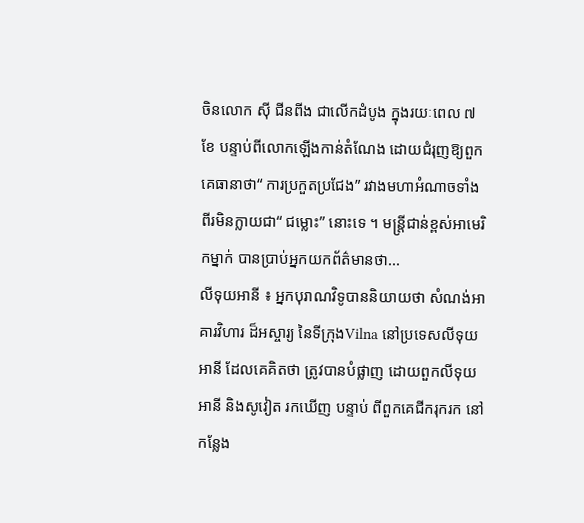ចិនលោក ស៊ី ជីនពីង ជាលើកដំបូង ក្នុងរយៈពេល ៧ ខែ បន្ទាប់ពីលោកឡើងកាន់តំណែង ដោយជំរុញឱ្យពួកគេធានាថា“ ការប្រកួតប្រជែង” រវាងមហាអំណាចទាំងពីរមិនក្លាយជា“ ជម្លោះ” នោះទេ ។ មន្រ្តីជាន់ខ្ពស់អាមេរិកម្នាក់ បានប្រាប់អ្នកយកព័ត៌មានថា...
លីទុយអានី ៖ អ្នកបុរាណវិទូបាននិយាយថា សំណង់អាគារវិហារ ដ៏អស្ចារ្យ នៃទីក្រុងVilna នៅប្រទេសលីទុយអានី ដែលគេគិតថា ត្រូវបានបំផ្លាញ ដោយពួកលីទុយអានី និងសូវៀត រកឃើញ បន្ទាប់ ពីពួកគេជីករុករក នៅកន្លែង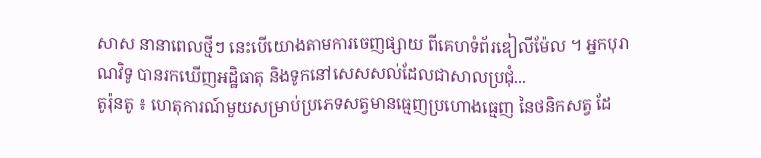សាស នានាពេលថ្មីៗ នេះបើយោងតាមការចេញផ្សាយ ពីគេហទំព័រឌៀលីម៉ែល ។ អ្នកបុរាណវិទូ បានរកឃើញអដ្ឋិធាតុ និងទូកនៅសេសសល់ដែលជាសាលប្រជុំ...
តូរ៉ុនតូ ៖ ហេតុការណ៍មួយសម្រាប់ប្រភេទសត្វមានធ្មេញប្រហោងធ្មេញ នៃថនិកសត្វ ដែ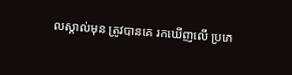លស្គាល់មុន ត្រូវបានគេ រកឃើញលើ ប្រភេ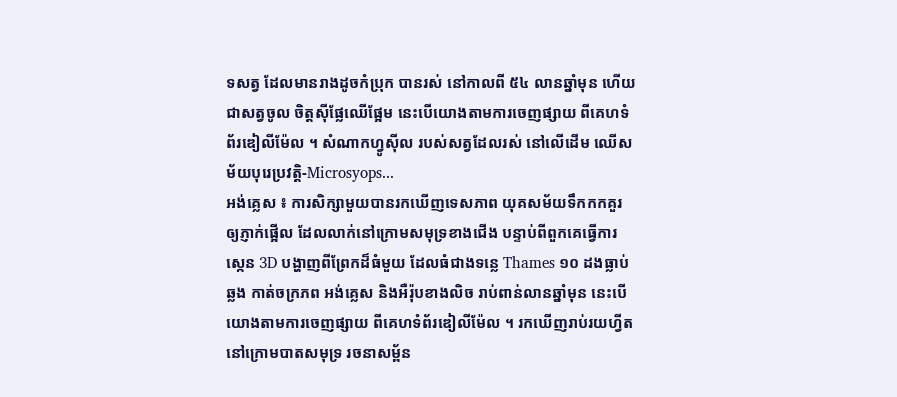ទសត្វ ដែលមានរាងដូចកំប្រុក បានរស់ នៅកាលពី ៥៤ លានឆ្នាំមុន ហើយជាសត្វចូល ចិត្តស៊ីផ្លែឈើផ្អែម នេះបើយោងតាមការចេញផ្សាយ ពីគេហទំព័រឌៀលីម៉ែល ។ សំណាកហ្វូស៊ីល របស់សត្វដែលរស់ នៅលើដើម ឈើសម័យបុរេប្រវត្តិ-Microsyops...
អង់គ្លេស ៖ ការសិក្សាមួយបានរកឃើញទេសភាព យុគសម័យទឹកកកគួរឲ្យភ្ញាក់ផ្អើល ដែលលាក់នៅក្រោមសមុទ្រខាងជើង បន្ទាប់ពីពួកគេធ្វើការស្កេន 3D បង្ហាញពីព្រែកដ៏ធំមួយ ដែលធំជាងទន្លេ Thames ១០ ដងធ្លាប់ឆ្លង កាត់ចក្រភព អង់គ្លេស និងអឺរ៉ុបខាងលិច រាប់ពាន់លានឆ្នាំមុន នេះបើយោងតាមការចេញផ្សាយ ពីគេហទំព័រឌៀលីម៉ែល ។ រកឃើញរាប់រយហ្វីត នៅក្រោមបាតសមុទ្រ រចនាសម្ព័ន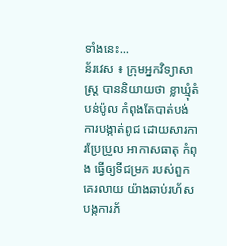ទាំងនេះ...
ន័រវេស ៖ ក្រុមអ្នកវិទ្យាសាស្ត្រ បាននិយាយថា ខ្លាឃ្មុំតំបន់ប៉ូល កំពុងតែបាត់បង់ ការបង្កាត់ពូជ ដោយសារការប្រែប្រួល អាកាសធាតុ កំពុង ធ្វើឲ្យទីជម្រក របស់ពួកគេរលាយ យ៉ាងឆាប់រហ័ស បង្កការភ័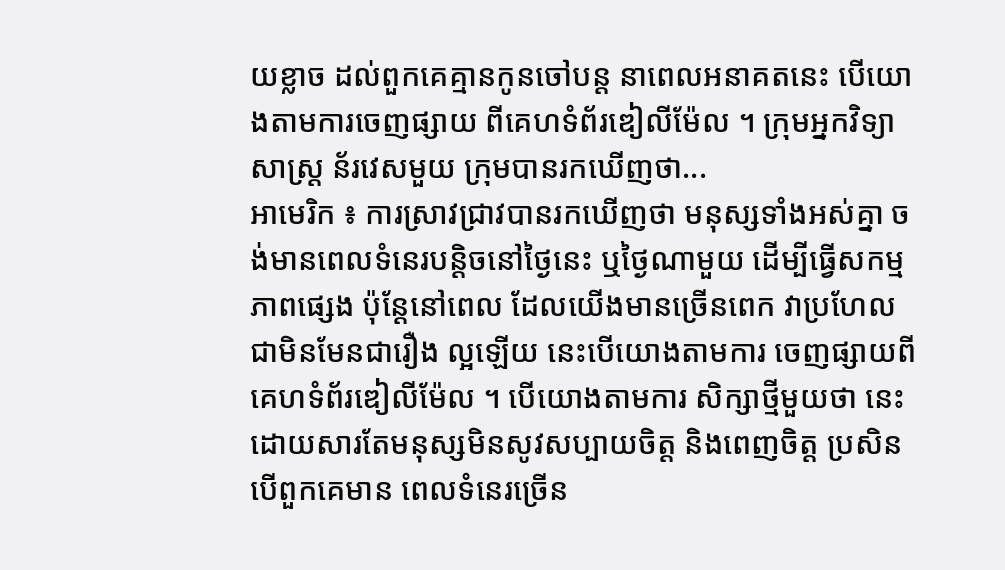យខ្លាច ដល់ពួកគេគ្មានកូនចៅបន្ត នាពេលអនាគតនេះ បើយោងតាមការចេញផ្សាយ ពីគេហទំព័រឌៀលីម៉ែល ។ ក្រុមអ្នកវិទ្យាសាស្ត្រ ន័រវេសមួយ ក្រុមបានរកឃើញថា...
អាមេរិក ៖ ការស្រាវជ្រាវបានរកឃើញថា មនុស្សទាំងអស់គ្នា ចង់មានពេលទំនេរបន្តិចនៅថ្ងៃនេះ ឬថ្ងៃណាមួយ ដើម្បីធ្វើសកម្មភាពផ្សេង ប៉ុន្តែនៅពេល ដែលយើងមានច្រើនពេក វាប្រហែលជាមិនមែនជារឿង ល្អឡើយ នេះបើយោងតាមការ ចេញផ្សាយពីគេហទំព័រឌៀលីម៉ែល ។ បើយោងតាមការ សិក្សាថ្មីមួយថា នេះដោយសារតែមនុស្សមិនសូវសប្បាយចិត្ត និងពេញចិត្ត ប្រសិនបើពួកគេមាន ពេលទំនេរច្រើន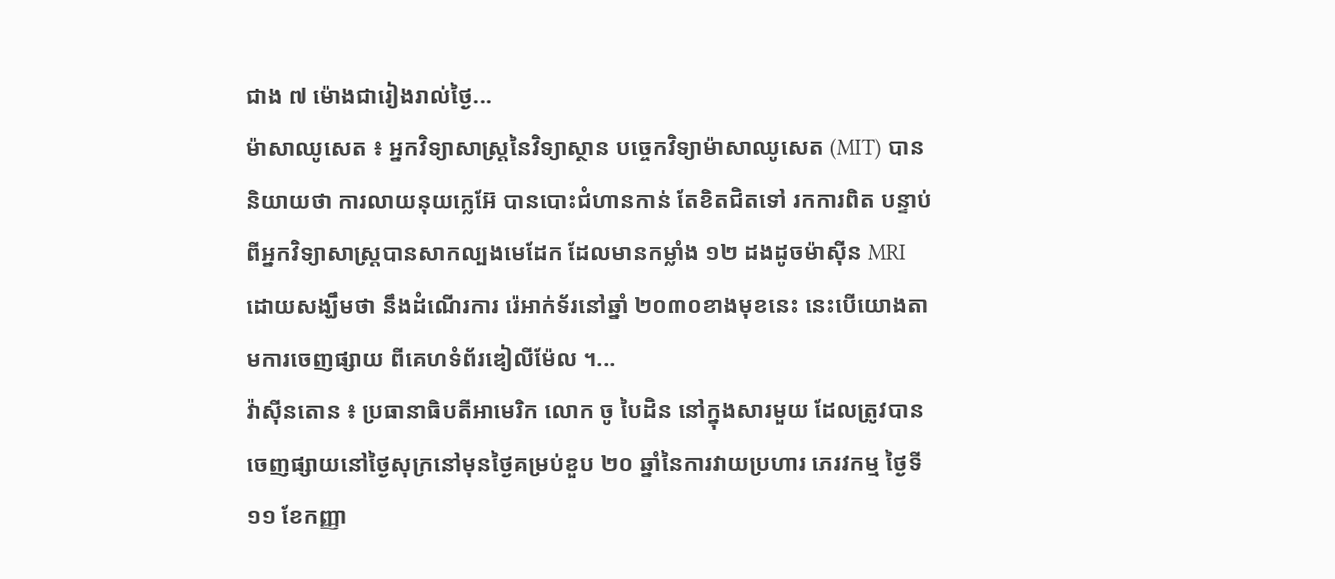ជាង ៧ ម៉ោងជារៀងរាល់ថ្ងៃ...
ម៉ាសាឈូសេត ៖ អ្នកវិទ្យាសាស្ត្រនៃវិទ្យាស្ថាន បច្ចេកវិទ្យាម៉ាសាឈូសេត (MIT) បាននិយាយថា ការលាយនុយក្លេអ៊ែ បានបោះជំហានកាន់ តែខិតជិតទៅ រកការពិត បន្ទាប់ពីអ្នកវិទ្យាសាស្ត្របានសាកល្បងមេដែក ដែលមានកម្លាំង ១២ ដងដូចម៉ាស៊ីន MRI ដោយសង្ឃឹមថា នឹងដំណើរការ រ៉េអាក់ទ័រនៅឆ្នាំ ២០៣០ខាងមុខនេះ នេះបើយោងតាមការចេញផ្សាយ ពីគេហទំព័រឌៀលីម៉ែល ។...
វ៉ាស៊ីនតោន ៖ ប្រធានាធិបតីអាមេរិក លោក ចូ បៃដិន នៅក្នុងសារមួយ ដែលត្រូវបានចេញផ្សាយនៅថ្ងៃសុក្រនៅមុនថ្ងៃគម្រប់ខួប ២០ ឆ្នាំនៃការវាយប្រហារ ភេរវកម្ម ថ្ងៃទី១១ ខែកញ្ញា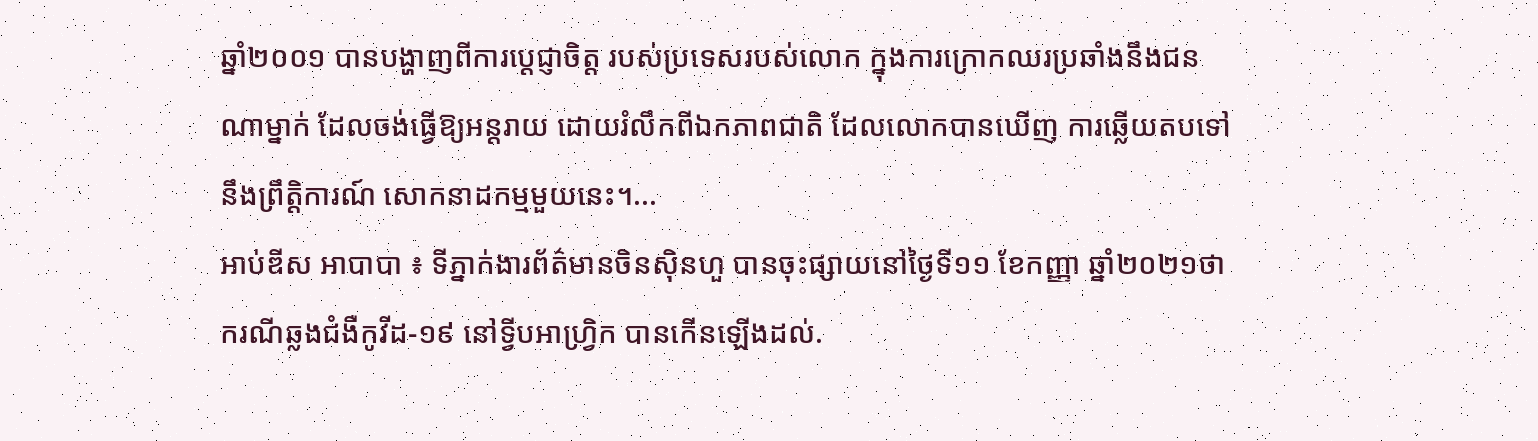ឆ្នាំ២០០១ បានបង្ហាញពីការប្តេជ្ញាចិត្ត របស់ប្រទេសរបស់លោក ក្នុងការក្រោកឈរប្រឆាំងនឹងជនណាម្នាក់ ដែលចង់ធ្វើឱ្យអន្តរាយ ដោយរំលឹកពីឯកភាពជាតិ ដែលលោកបានឃើញ ការឆ្លើយតបទៅនឹងព្រឹត្តិការណ៍ សោកនាដកម្មមួយនេះ។...
អាប់ឌីស អាបាបា ៖ ទីភ្នាក់ងារព័ត៌មានចិនស៊ិនហួ បានចុះផ្សាយនៅថ្ងៃទី១១ ខែកញ្ញា ឆ្នាំ២០២១ថា ករណីឆ្លងជំងឺកូវីដ-១៩ នៅទ្វីបអាហ្វ្រិក បានកើនឡើងដល់.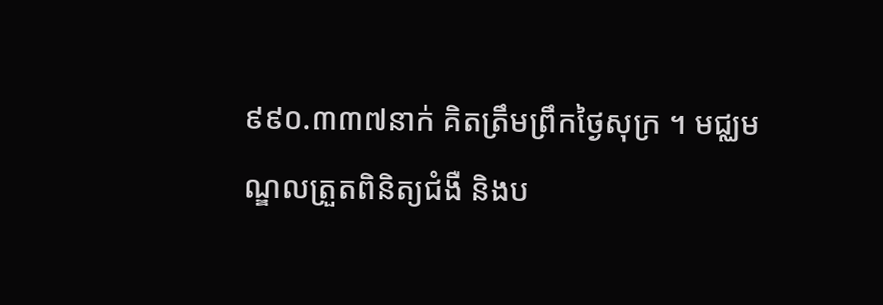៩៩០.៣៣៧នាក់ គិតត្រឹមព្រឹកថ្ងៃសុក្រ ។ មជ្ឈមណ្ឌលត្រួតពិនិត្យជំងឺ និងប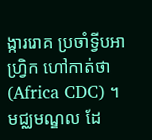ង្ការរោគ ប្រចាំទ្វីបអាហ្វ្រិក ហៅកាត់ថា (Africa CDC) ។ មជ្ឈមណ្ឌល ដែ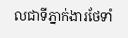លជាទីភ្នាក់ងារថែទាំ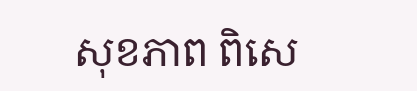សុខភាព ពិសេ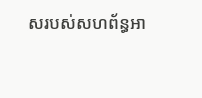សរបស់សហព័ន្ធអា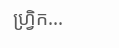ហ្វ្រិក...